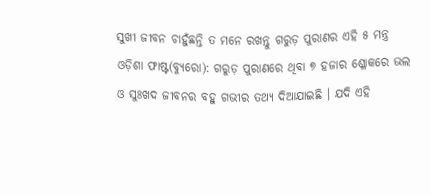ସୁଖୀ ଜୀବନ ଚାହୁଁଛନ୍ତି ତ ମନେ ରଖନ୍ତୁ ଗରୁଡ଼ ପୁରାଣର ଏହି ୫ ମନ୍ତ୍ର
ଓଡ଼ିଶା ଫାଷ୍ଟ(ବ୍ୟୁରୋ): ଗରୁଡ଼ ପୁରାଣରେ ଥିବା ୭ ହଜାର ଶ୍ଳୋକରେ ଭଲ ଓ ସୁଃଖଦ ଜୀବନର ବହୁ ଗଭୀର ତଥ୍ୟ ଦିଆଯାଇଛି । ଯଦି ଏହି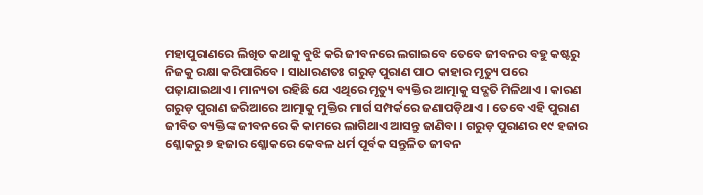ମହାପୁରାଣରେ ଲିଖିତ କଥାକୁ ବୁଝି କରି ଜୀବନରେ ଲଗାଇବେ ତେବେ ଜୀବନର ବହୁ କଷ୍ଟରୁ ନିଜକୁ ରକ୍ଷା କରିପାରିବେ । ସାଧାରଣତଃ ଗରୁଡ଼ ପୁରାଣ ପାଠ କାହାର ମୃତ୍ୟୁ ପରେ ପଢ଼ାଯାଇଥାଏ । ମାନ୍ୟତା ରହିଛି ଯେ ଏଥିରେ ମୃତ୍ୟୁ ବ୍ୟକ୍ତିର ଆତ୍ମାକୁ ସଦ୍ଗତି ମିଳିଥାଏ । କାରଣ ଗରୁଡ଼ ପୁରାଣ ଜରିଆରେ ଆତ୍ମାକୁ ମୁକ୍ତିର ମାର୍ଗ ସମ୍ପର୍କରେ ଜଣାପଡ଼ିଥାଏ । ତେବେ ଏହି ପୁରାଣ ଜୀବିତ ବ୍ୟକ୍ତିଙ୍କ ଜୀବନରେ କି କାମରେ ଲାଗିଥାଏ ଆସନ୍ତୁ ଜାଣିବା । ଗରୁଡ଼ ପୁରାଣର ୧୯ ହଜାର ଶ୍ଳୋକରୁ ୭ ହଜାର ଶ୍ଳୋକରେ କେବଳ ଧର୍ମ ପୂର୍ବକ ସନ୍ତୁଳିତ ଜୀବନ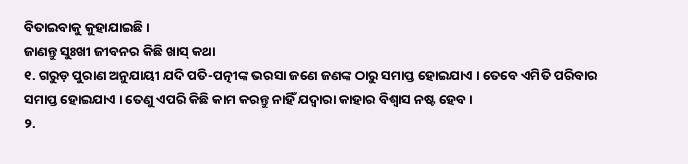ବିତାଇବାକୁ କୁହାଯାଇଛି ।
ଜାଣନ୍ତୁ ସୁଃଖୀ ଜୀବନର କିଛି ଖାସ୍ କଥା
୧. ଗରୁଡ଼ ପୁରାଣ ଅନୁଯାୟୀ ଯଦି ପତି-ପତ୍ନୀଙ୍କ ଭରସା ଜଣେ ଜଣଙ୍କ ଠାରୁ ସମାପ୍ତ ହୋଇଯାଏ । ତେବେ ଏମିତି ପରିବାର ସମାପ୍ତ ହୋଇଯାଏ । ତେଣୁ ଏପରି କିଛି କାମ କରନ୍ତୁ ନାହିଁ ଯଦ୍ୱାରା କାହାର ବିଶ୍ୱାସ ନଷ୍ଟ ହେବ ।
୨.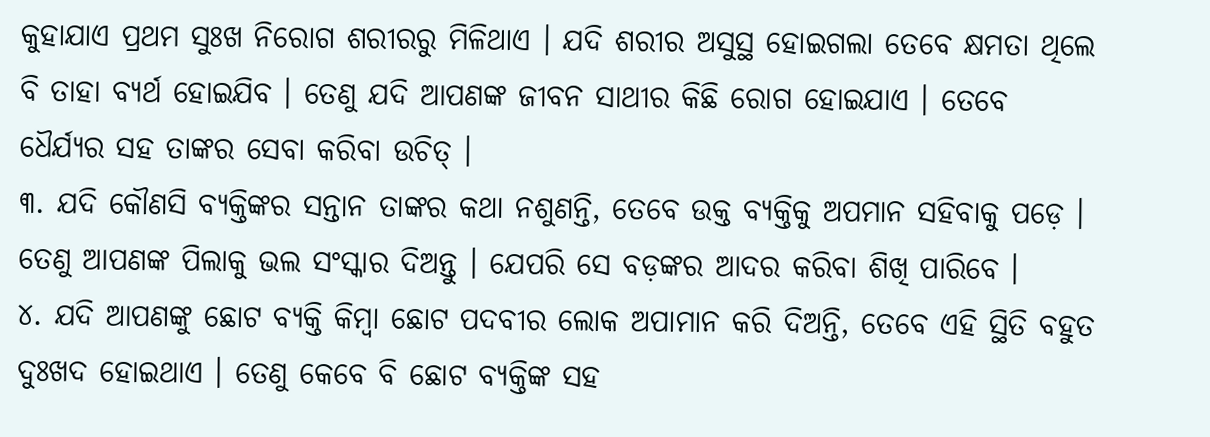କୁହାଯାଏ ପ୍ରଥମ ସୁଃଖ ନିରୋଗ ଶରୀରରୁ ମିଳିଥାଏ । ଯଦି ଶରୀର ଅସୁସ୍ଥ ହୋଇଗଲା ତେବେ କ୍ଷମତା ଥିଲେ ବି ତାହା ବ୍ୟର୍ଥ ହୋଇଯିବ । ତେଣୁ ଯଦି ଆପଣଙ୍କ ଜୀବନ ସାଥୀର କିଛି ରୋଗ ହୋଇଯାଏ । ତେବେ ଧୈର୍ଯ୍ୟର ସହ ତାଙ୍କର ସେବା କରିବା ଉଚିତ୍ ।
୩. ଯଦି କୌଣସି ବ୍ୟକ୍ତିଙ୍କର ସନ୍ତାନ ତାଙ୍କର କଥା ନଶୁଣନ୍ତି, ତେବେ ଉକ୍ତ ବ୍ୟକ୍ତିକୁ ଅପମାନ ସହିବାକୁ ପଡ଼େ । ତେଣୁ ଆପଣଙ୍କ ପିଲାକୁ ଭଲ ସଂସ୍କାର ଦିଅନ୍ତୁ । ଯେପରି ସେ ବଡ଼ଙ୍କର ଆଦର କରିବା ଶିଖି ପାରିବେ ।
୪. ଯଦି ଆପଣଙ୍କୁ ଛୋଟ ବ୍ୟକ୍ତି କିମ୍ବା ଛୋଟ ପଦବୀର ଲୋକ ଅପାମାନ କରି ଦିଅନ୍ତି, ତେବେ ଏହି ସ୍ଥିତି ବହୁତ ଦୁଃଖଦ ହୋଇଥାଏ । ତେଣୁ କେବେ ବି ଛୋଟ ବ୍ୟକ୍ତିଙ୍କ ସହ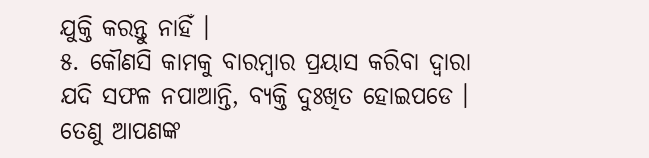ଯୁକ୍ତି କରନ୍ତୁ ନାହିଁ ।
୫. କୌଣସି କାମକୁ ବାରମ୍ବାର ପ୍ରୟାସ କରିବା ଦ୍ୱାରା ଯଦି ସଫଳ ନପାଆନ୍ତି, ବ୍ୟକ୍ତି ଦୁଃଖିତ ହୋଇପଡେ । ତେଣୁ ଆପଣଙ୍କ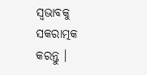ସ୍ୱଭାବକୁ ସକରାତ୍ମକ କରନ୍ତୁ ।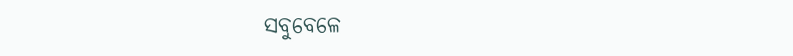ସବୁବେଳେ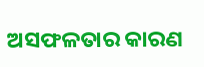ଅସଫଳତାର କାରଣ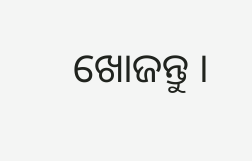ଖୋଜନ୍ତୁ ।